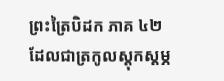ព្រះត្រៃបិដក ភាគ ៤២
ដែលជាត្រកូលស្តុកស្តម្ភ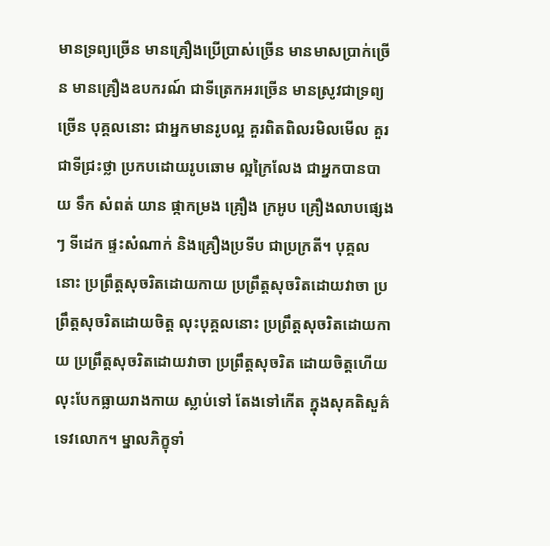មានទ្រព្យច្រើន មានគ្រឿងប្រើប្រាស់ច្រើន មានមាសប្រាក់ច្រើន មានគ្រឿងឧបករណ៍ ជាទីត្រេកអរច្រើន មានស្រូវជាទ្រព្យច្រើន បុគ្គលនោះ ជាអ្នកមានរូបល្អ គួរពិតពិលរមិលមើល គួរជាទីជ្រះថ្លា ប្រកបដោយរូបឆោម ល្អក្រៃលែង ជាអ្នកបានបាយ ទឹក សំពត់ យាន ផ្កាកម្រង គ្រឿង ក្រអូប គ្រឿងលាបផ្សេង ៗ ទីដេក ផ្ទះសំណាក់ និងគ្រឿងប្រទីប ជាប្រក្រតី។ បុគ្គលនោះ ប្រព្រឹត្តសុចរិតដោយកាយ ប្រព្រឹត្តសុចរិតដោយវាចា ប្រព្រឹត្តសុចរិតដោយចិត្ត លុះបុគ្គលនោះ ប្រព្រឹត្តសុចរិតដោយកាយ ប្រព្រឹត្តសុចរិតដោយវាចា ប្រព្រឹត្តសុចរិត ដោយចិត្តហើយ លុះបែកធ្លាយរាងកាយ ស្លាប់ទៅ តែងទៅកើត ក្នុងសុគតិសួគ៌ ទេវលោក។ ម្នាលភិក្ខុទាំ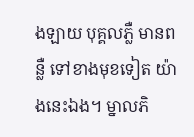ងឡាយ បុគ្គលភ្លឺ មានពន្លឺ ទៅខាងមុខទៀត យ៉ាងនេះឯង។ ម្នាលភិ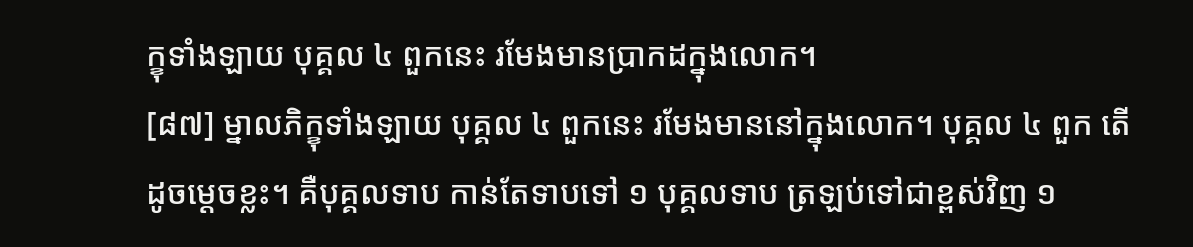ក្ខុទាំងឡាយ បុគ្គល ៤ ពួកនេះ រមែងមានប្រាកដក្នុងលោក។
[៨៧] ម្នាលភិក្ខុទាំងឡាយ បុគ្គល ៤ ពួកនេះ រមែងមាននៅក្នុងលោក។ បុគ្គល ៤ ពួក តើដូចម្តេចខ្លះ។ គឺបុគ្គលទាប កាន់តែទាបទៅ ១ បុគ្គលទាប ត្រឡប់ទៅជាខ្ពស់វិញ ១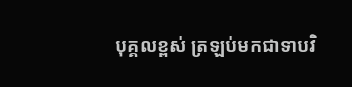បុគ្គលខ្ពស់ ត្រឡប់មកជាទាបវិ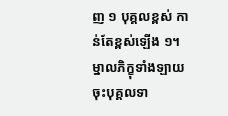ញ ១ បុគ្គលខ្ពស់ កាន់តែខ្ពស់ឡើង ១។ ម្នាលភិក្ខុទាំងឡាយ ចុះបុគ្គលទា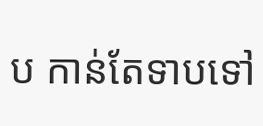ប កាន់តែទាបទៅ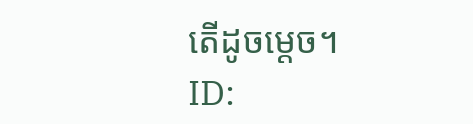តើដូចម្តេច។
ID: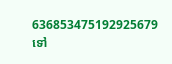636853475192925679
ទៅ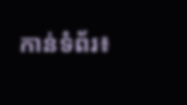កាន់ទំព័រ៖